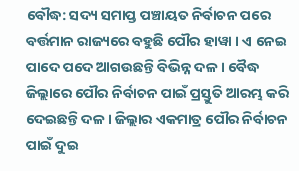ବୌଦ୍ଧ: ସଦ୍ୟ ସମାପ୍ତ ପଞ୍ଚାୟତ ନିର୍ବାଚନ ପରେ ବର୍ତ୍ତମାନ ରାଜ୍ୟରେ ବହୁଛି ପୌର ହାୱା । ଏ ନେଇ ପାଦେ ପଦେ ଆଗଉଛନ୍ତି ବିଭିନ୍ନ ଦଳ । ବୈଦ୍ଧ ଜିଲ୍ଲାରେ ପୌର ନିର୍ବାଚନ ପାଇଁ ପ୍ରସ୍ତୁତି ଆରମ୍ଭ କରି ଦେଇଛନ୍ତି ଦଳ । ଜିଲ୍ଲାର ଏକମାତ୍ର ପୌର ନିର୍ବାଚନ ପାଇଁ ଦୁଇ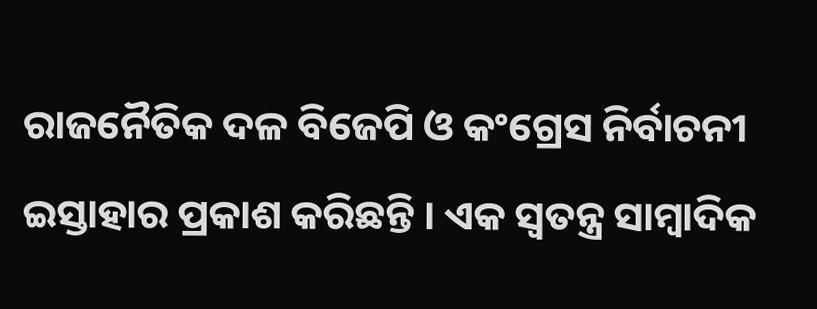ରାଜନୈତିକ ଦଳ ବିଜେପି ଓ କଂଗ୍ରେସ ନିର୍ବାଚନୀ ଇସ୍ତାହାର ପ୍ରକାଶ କରିଛନ୍ତି । ଏକ ସ୍ବତନ୍ତ୍ର ସାମ୍ବାଦିକ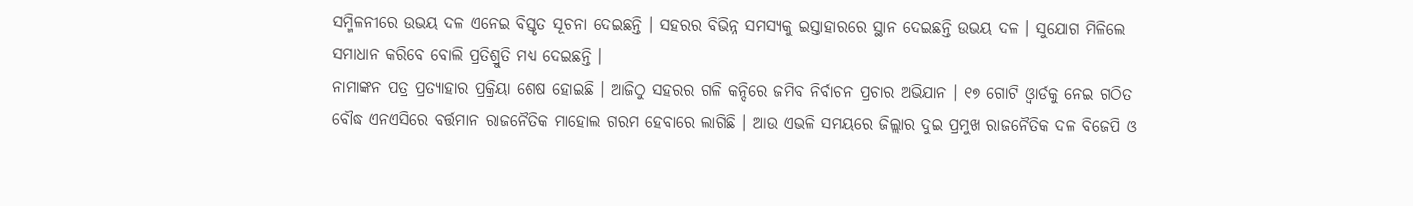ସମ୍ମିଳନୀରେ ଉଭୟ ଦଳ ଏନେଇ ବିସ୍ତୃତ ସୂଚନା ଦେଇଛନ୍ତି । ସହରର ବିଭିନ୍ନ ସମସ୍ୟକୁ ଇସ୍ତାହାରରେ ସ୍ଥାନ ଦେଇଛନ୍ତି ଉଭୟ ଦଳ । ସୁଯୋଗ ମିଳିଲେ ସମାଧାନ କରିବେ ବୋଲି ପ୍ରତିଶ୍ରୁତି ମଧ୍ୟ ଦେଇଛନ୍ତି ।
ନାମାଙ୍କନ ପତ୍ର ପ୍ରତ୍ୟାହାର ପ୍ରକ୍ରିୟା ଶେଷ ହୋଇଛି । ଆଜିଠୁ ସହରର ଗଳି କନ୍ଦିରେ ଜମିବ ନିର୍ବାଚନ ପ୍ରଚାର ଅଭିଯାନ । ୧୭ ଗୋଟି ଓ୍ବାର୍ଡକୁ ନେଇ ଗଠିତ ବୌଦ୍ଧ ଏନଏସିରେ ବର୍ତ୍ତମାନ ରାଜନୈତିକ ମାହୋଲ ଗରମ ହେବାରେ ଲାଗିଛି । ଆଉ ଏଭଳି ସମୟରେ ଜିଲ୍ଲାର ଦୁଇ ପ୍ରମୁଖ ରାଜନୈତିକ ଦଳ ବିଜେପି ଓ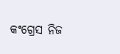କଂଗ୍ରେସ ନିଜ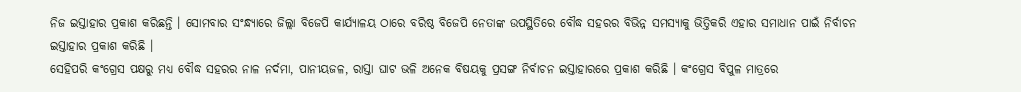ନିଜ ଇସ୍ତାହାର ପ୍ରକାଶ କରିଛନ୍ତି । ସୋମବାର ସଂନ୍ଧ୍ୟାରେ ଜିଲ୍ଲା ବିଜେପି କାର୍ଯ୍ୟାଳୟ ଠାରେ ବରିଷ୍ଠ ବିଜେପି ନେତାଙ୍କ ଉପସ୍ଥିତିରେ ବୌଦ୍ଧ ସହରର ବିଭିନ୍ନ ସମସ୍ୟାକୁ ଭିତ୍ତିକରି ଏହାର ସମାଧାନ ପାଇଁ ନିର୍ବାଚନ ଇସ୍ତାହାର ପ୍ରକାଶ କରିଛି ।
ସେହିପରି କଂଗ୍ରେସ ପକ୍ଷରୁ ମଧ୍ୟ ବୌଦ୍ଧ ସହରର ନାଳ ନର୍ଦମା, ପାନୀୟଜଳ, ରାସ୍ତା ଘାଟ ଭଳି ଅନେକ ବିଷୟକୁ ପ୍ରସଙ୍ଗ ନିର୍ବାଚନ ଇସ୍ତାହାରରେ ପ୍ରକାଶ କରିଛି । କଂଗ୍ରେସ ବିପୁଳ ମାତ୍ରରେ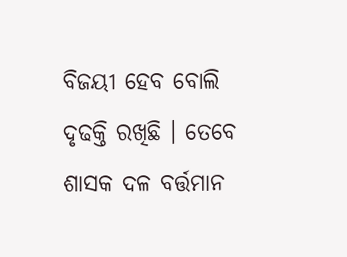ବିଜୟୀ ହେବ ବୋଲି ଦୃଢକ୍ତି ରଖିଛି । ତେବେ ଶାସକ ଦଳ ବର୍ତ୍ତମାନ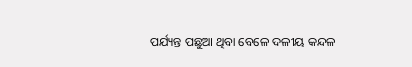ପର୍ଯ୍ୟନ୍ତ ପଛୁଆ ଥିବା ବେଳେ ଦଳୀୟ କନ୍ଦଳ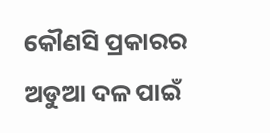କୌଣସି ପ୍ରକାରର ଅଡୁଆ ଦଳ ପାଇଁ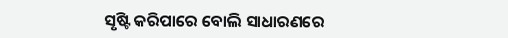ସୃଷ୍ଟି କରିପାରେ ବୋଲି ସାଧାରଣରେ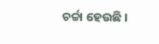ଚର୍ଚ୍ଚା ହେଉଛି ।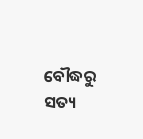ବୌଦ୍ଧରୁ ସତ୍ୟ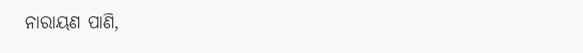ନାରାୟଣ ପାଣି,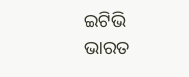ଇଟିଭି ଭାରତ